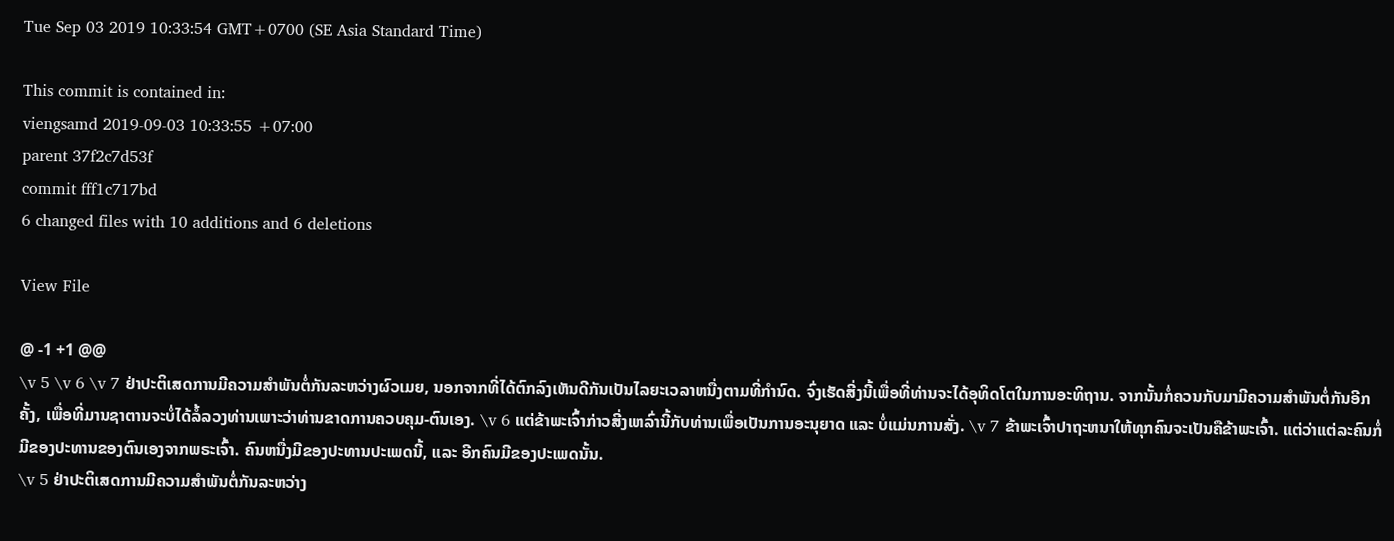Tue Sep 03 2019 10:33:54 GMT+0700 (SE Asia Standard Time)

This commit is contained in:
viengsamd 2019-09-03 10:33:55 +07:00
parent 37f2c7d53f
commit fff1c717bd
6 changed files with 10 additions and 6 deletions

View File

@ -1 +1 @@
\v 5 \v 6 \v 7 ຢ່າປະຕິເສດການມີຄວາມສຳພັນຕໍ່ກັນລະຫວ່າງຜົວເມຍ, ນອກຈາກທີ່ໄດ້ຕົກລົງເຫັນດີກັນເປັນໄລຍະເວລາຫນື່ງຕາມທີ່ກຳນົດ. ຈົ່ງເຮັດສີ່ງນີ້ເພື່ອທີ່ທ່ານຈະໄດ້ອຸທິດໂຕໃນການອະທິຖານ. ຈາກນັ້ນກໍ່ຄວນກັບມາມີຄວາມສຳພັນຕໍ່ກັນອີກຄັ້ງ, ເພື່ອທີ່ມານຊາຕານຈະບໍ່ໄດ້ລໍ້ລວງທ່ານເພາະວ່າທ່ານຂາດການຄວບຄຸມ-ຕົນເອງ. \v 6 ແຕ່ຂ້າພະເຈົ້າກ່າວສີ່ງເຫລົ່ານີ້ກັບທ່ານເພື່ອເປັນການອະນຸຍາດ ແລະ ບໍ່ແມ່ນການສັ່ງ. \v 7 ຂ້າພະເຈົ້າປາຖະຫນາໃຫ້ທຸກຄົນຈະເປັນຄືຂ້າພະເຈົ້າ. ແຕ່ວ່າແຕ່ລະຄົນກໍ່ມີຂອງປະທານຂອງຕົນເອງຈາກພຣະເຈົ້າ. ຄົນຫນື່ງມີຂອງປະທານປະເພດນີ້, ແລະ ອີກຄົນມີຂອງປະເພດນັ້ນ.
\v 5 ຢ່າປະຕິເສດການມີຄວາມສຳພັນຕໍ່ກັນລະຫວ່າງ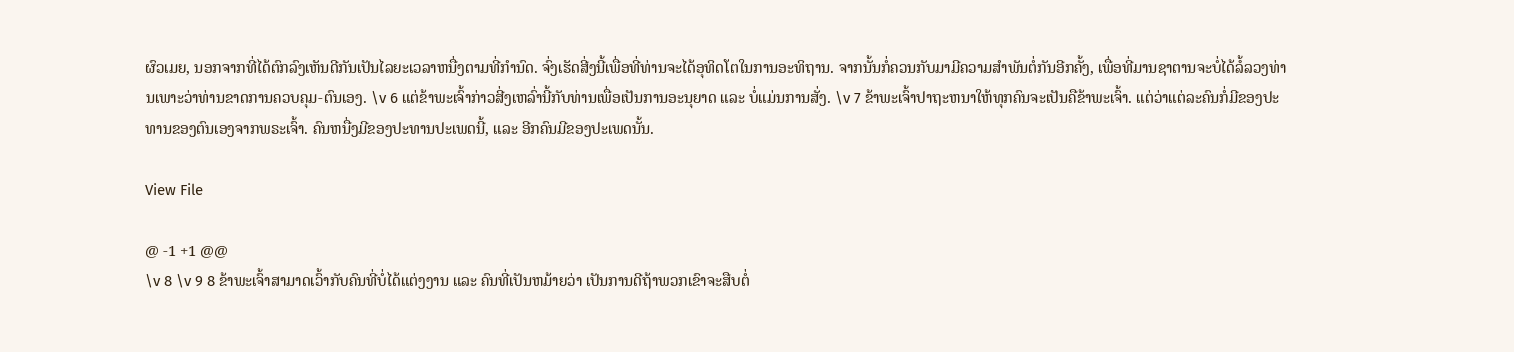ຜົວເມຍ, ນອກຈາກທີ່ໄດ້ຕົກລົງເຫັນດີກັນເປັນໄລຍະເວລາຫນື່ງຕາມທີ່ກຳນົດ. ຈົ່ງເຮັດສີ່ງນີ້ເພື່ອທີ່ທ່ານຈະໄດ້ອຸທິດໂຕໃນການອະທິຖານ. ຈາກນັ້ນກໍ່ຄວນກັບມາມີຄວາມສຳພັນຕໍ່ກັນອີກຄັ້ງ, ເພື່ອທີ່ມານຊາຕານຈະບໍ່ໄດ້ລໍ້ລວງທ່ານເພາະວ່າທ່ານຂາດການຄວບຄຸມ-ຕົນເອງ. \v 6 ແຕ່ຂ້າພະເຈົ້າກ່າວສີ່ງເຫລົ່ານີ້ກັບທ່ານເພື່ອເປັນການອະນຸຍາດ ແລະ ບໍ່ແມ່ນການສັ່ງ. \v 7 ຂ້າພະເຈົ້າປາຖະຫນາໃຫ້ທຸກຄົນຈະເປັນຄືຂ້າພະເຈົ້າ. ແຕ່ວ່າແຕ່ລະຄົນກໍ່ມີຂອງປະທານຂອງຕົນເອງຈາກພຣະເຈົ້າ. ຄົນຫນື່ງມີຂອງປະທານປະເພດນີ້, ແລະ ອີກຄົນມີຂອງປະເພດນັ້ນ.

View File

@ -1 +1 @@
\v 8 \v 9 8 ຂ້າພະເຈົ້າສາມາດເວົ້າກັບຄົນທີ່ບໍ່ໄດ້ແຕ່ງງານ ແລະ ຄົນທີ່ເປັນຫມ້າຍວ່າ ເປັນການດີຖ້າພວກເຂົາຈະສືບຕໍ່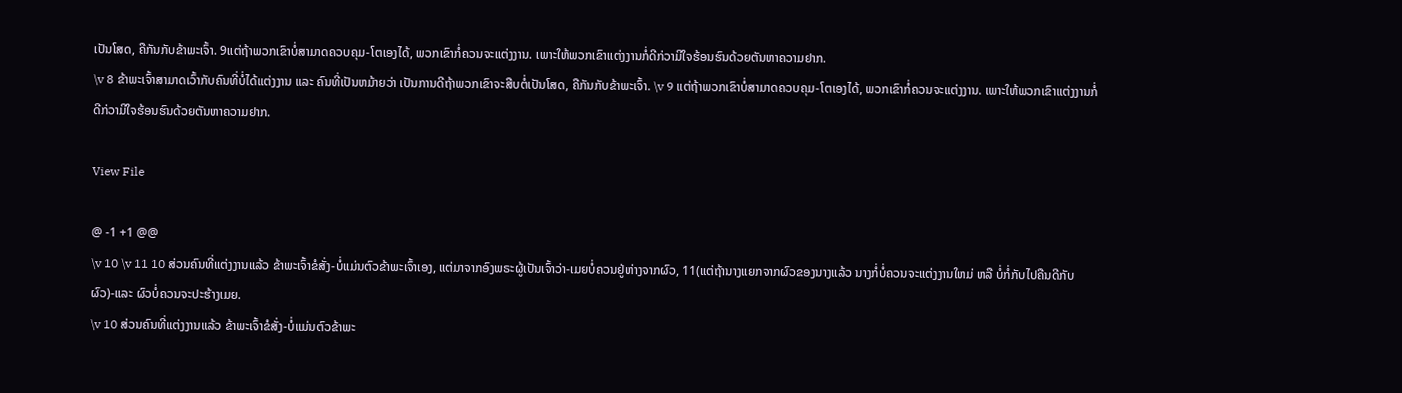ເປັນໂສດ, ຄືກັນກັບຂ້າພະເຈົ້າ. 9ແຕ່ຖ້າພວກເຂົາບໍ່ສາມາດຄວບຄຸມ-ໂຕເອງໄດ້, ພວກເຂົາກໍ່ຄວນຈະແຕ່ງງານ. ເພາະໃຫ້ພວກເຂົາແຕ່ງງານກໍ່ດີກ່ວາມີໃຈຮ້ອນຮົນດ້ວຍຕັນຫາຄວາມຢາກ.
\v 8 ຂ້າພະເຈົ້າສາມາດເວົ້າກັບຄົນທີ່ບໍ່ໄດ້ແຕ່ງງານ ແລະ ຄົນທີ່ເປັນຫມ້າຍວ່າ ເປັນການດີຖ້າພວກເຂົາຈະສືບຕໍ່ເປັນໂສດ, ຄືກັນກັບຂ້າພະເຈົ້າ. \v 9 ແຕ່ຖ້າພວກເຂົາບໍ່ສາມາດຄວບຄຸມ-ໂຕເອງໄດ້, ພວກເຂົາກໍ່ຄວນຈະແຕ່ງງານ. ເພາະໃຫ້ພວກເຂົາແຕ່ງງານກໍ່ດີກ່ວາມີໃຈຮ້ອນຮົນດ້ວຍຕັນຫາຄວາມຢາກ.

View File

@ -1 +1 @@
\v 10 \v 11 10 ສ່ວນຄົນທີ່ແຕ່ງງານແລ້ວ ຂ້າພະເຈົ້າຂໍສັ່ງ-ບໍ່ແມ່ນຕົວຂ້າພະເຈົ້າເອງ, ແຕ່ມາຈາກອົງພຣະຜູ້ເປັນເຈົ້າວ່າ-ເມຍບໍ່ຄວນຢູ່ຫ່າງຈາກຜົວ, 11(ແຕ່ຖ້ານາງແຍກຈາກຜົວຂອງນາງແລ້ວ ນາງກໍ່ບໍ່ຄວນຈະແຕ່ງງານໃຫມ່ ຫລື ບໍ່ກໍ່ກັບໄປຄືນດີກັບຜົວ)-ແລະ ຜົວບໍ່ຄວນຈະປະຮ້າງເມຍ.
\v 10 ສ່ວນຄົນທີ່ແຕ່ງງານແລ້ວ ຂ້າພະເຈົ້າຂໍສັ່ງ-ບໍ່ແມ່ນຕົວຂ້າພະ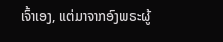ເຈົ້າເອງ, ແຕ່ມາຈາກອົງພຣະຜູ້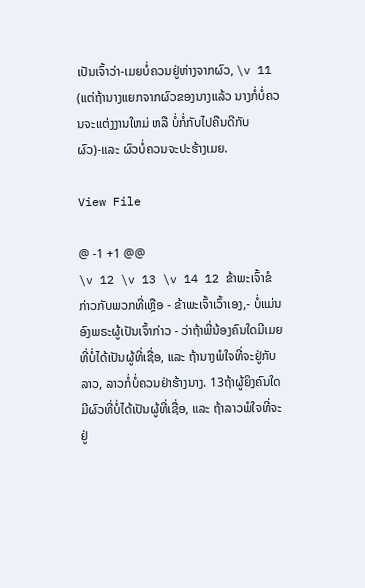ເປັນເຈົ້າວ່າ-ເມຍບໍ່ຄວນຢູ່ຫ່າງຈາກຜົວ, \v 11 (ແຕ່ຖ້ານາງແຍກຈາກຜົວຂອງນາງແລ້ວ ນາງກໍ່ບໍ່ຄວນຈະແຕ່ງງານໃຫມ່ ຫລື ບໍ່ກໍ່ກັບໄປຄືນດີກັບຜົວ)-ແລະ ຜົວບໍ່ຄວນຈະປະຮ້າງເມຍ.

View File

@ -1 +1 @@
\v 12 \v 13 \v 14 12 ຂ້າພະເຈົ້າຂໍກ່າວກັບພວກທີ່ເຫຼືອ - ຂ້າພະເຈົ້າເວົ້າເອງ,- ບໍ່ແມ່ນອົງພຣະຜູ້ເປັນເຈົ້າກ່າວ - ວ່າຖ້າພີ່ນ້ອງຄົນໃດມີເມຍທີ່ບໍ່ໄດ້ເປັນຜູ້ທີ່ເຊື່ອ, ແລະ ຖ້ານາງພໍໃຈທີ່ຈະຢູ່ກັບລາວ, ລາວກໍ່ບໍ່ຄວນຢ່າຮ້າງນາງ. 13ຖ້າຜູ້ຍິງຄົນໃດມີຜົວທີ່ບໍ່ໄດ້ເປັນຜູ້ທີ່ເຊື່ອ, ແລະ ຖ້າລາວພໍໃຈທີ່ຈະຢູ່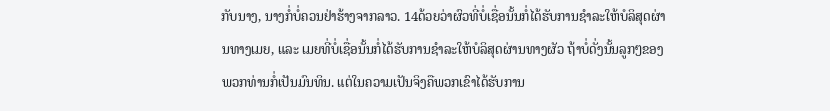ກັບນາງ, ນາງກໍ່ບໍ່ຄວນຢ່າຮ້າງຈາກລາວ. 14ດ້ວຍວ່າຜົວທີ່ບໍ່ເຊື່ອນັ້ນກໍ່ໄດ້ຮັບການຊຳລະໃຫ້ບໍລິສຸດຜ່ານທາງເມຍ, ແລະ ເມຍທີ່ບໍ່ເຊື່ອນັ້ນກໍ່ໄດ້ຮັບການຊຳລະໃຫ້ບໍລິສຸດຜ່ານທາງຜັວ ຖ້າບໍ່ດັ່ງນັ້ນລູກໆຂອງພວກທ່ານກໍ່ເປັນມົນທິນ. ແຕ່ໃນຄວາມເປັນຈິງຄືພວກເຂົາໄດ້ຮັບການ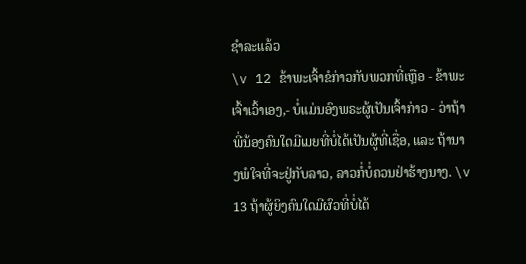ຊຳລະແລ້ວ
\v 12 ຂ້າພະເຈົ້າຂໍກ່າວກັບພວກທີ່ເຫຼືອ - ຂ້າພະເຈົ້າເວົ້າເອງ,- ບໍ່ແມ່ນອົງພຣະຜູ້ເປັນເຈົ້າກ່າວ - ວ່າຖ້າພີ່ນ້ອງຄົນໃດມີເມຍທີ່ບໍ່ໄດ້ເປັນຜູ້ທີ່ເຊື່ອ, ແລະ ຖ້ານາງພໍໃຈທີ່ຈະຢູ່ກັບລາວ, ລາວກໍ່ບໍ່ຄວນຢ່າຮ້າງນາງ. \v 13 ຖ້າຜູ້ຍິງຄົນໃດມີຜົວທີ່ບໍ່ໄດ້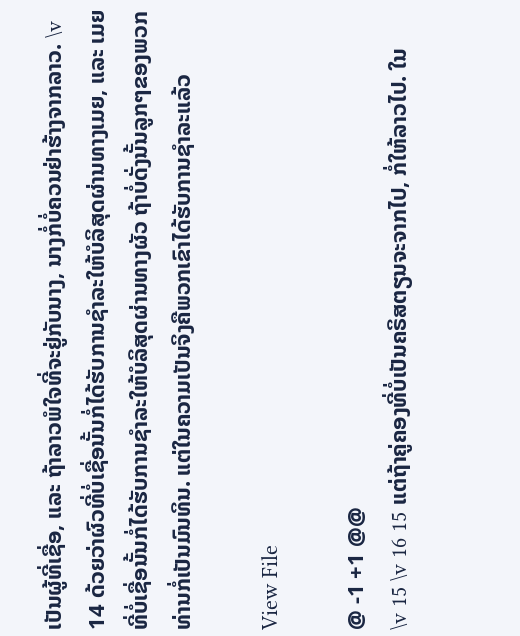ເປັນຜູ້ທີ່ເຊື່ອ, ແລະ ຖ້າລາວພໍໃຈທີ່ຈະຢູ່ກັບນາງ, ນາງກໍ່ບໍ່ຄວນຢ່າຮ້າງຈາກລາວ. \v 14 ດ້ວຍວ່າຜົວທີ່ບໍ່ເຊື່ອນັ້ນກໍ່ໄດ້ຮັບການຊຳລະໃຫ້ບໍລິສຸດຜ່ານທາງເມຍ, ແລະ ເມຍທີ່ບໍ່ເຊື່ອນັ້ນກໍ່ໄດ້ຮັບການຊຳລະໃຫ້ບໍລິສຸດຜ່ານທາງຜັວ ຖ້າບໍ່ດັ່ງນັ້ນລູກໆຂອງພວກທ່ານກໍ່ເປັນມົນທິນ. ແຕ່ໃນຄວາມເປັນຈິງຄືພວກເຂົາໄດ້ຮັບການຊຳລະແລ້ວ

View File

@ -1 +1 @@
\v 15 \v 16 15 ແຕ່ຖ້າຄູ່ຄອງທີ່ບໍ່ເປັນຄຣິສຕຽນຈະຈາກໄປ, ກໍ່ໃຫ້ລາວໄປ. ໃນ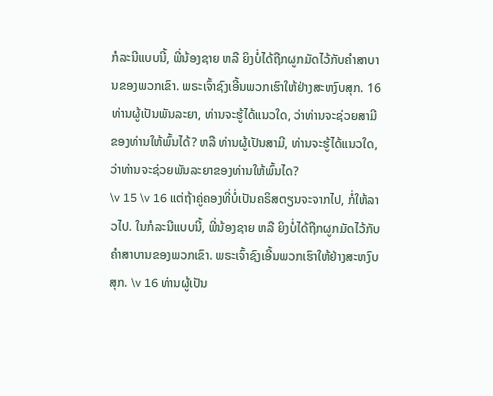ກໍລະນີແບບນີ້, ພີ່ນ້ອງຊາຍ ຫລື ຍິງບໍ່ໄດ້ຖືກຜູກມັດໄວ້ກັບຄຳສາບານຂອງພວກເຂົາ. ພຣະເຈົ້າຊົງເອີ້ນພວກເຮົາໃຫ້ຢ່າງສະຫງົບສຸກ. 16ທ່ານຜູ້ເປັນພັນລະຍາ, ທ່ານຈະຮູ້ໄດ້ແນວໃດ, ວ່າທ່ານຈະຊ່ວຍສາມີຂອງທ່ານໃຫ້ພົ້ນໄດ້? ຫລື ທ່ານຜູ້ເປັນສາມີ, ທ່ານຈະຮູ້ໄດ້ແນວໃດ, ວ່າທ່ານຈະຊ່ວຍພັນລະຍາຂອງທ່ານໃຫ້ພົ້ນໄດ?
\v 15 \v 16 ແຕ່ຖ້າຄູ່ຄອງທີ່ບໍ່ເປັນຄຣິສຕຽນຈະຈາກໄປ, ກໍ່ໃຫ້ລາວໄປ. ໃນກໍລະນີແບບນີ້, ພີ່ນ້ອງຊາຍ ຫລື ຍິງບໍ່ໄດ້ຖືກຜູກມັດໄວ້ກັບຄຳສາບານຂອງພວກເຂົາ. ພຣະເຈົ້າຊົງເອີ້ນພວກເຮົາໃຫ້ຢ່າງສະຫງົບສຸກ. \v 16 ທ່ານຜູ້ເປັນ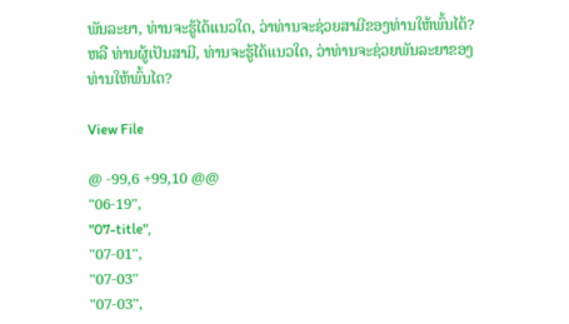ພັນລະຍາ, ທ່ານຈະຮູ້ໄດ້ແນວໃດ, ວ່າທ່ານຈະຊ່ວຍສາມີຂອງທ່ານໃຫ້ພົ້ນໄດ້? ຫລື ທ່ານຜູ້ເປັນສາມີ, ທ່ານຈະຮູ້ໄດ້ແນວໃດ, ວ່າທ່ານຈະຊ່ວຍພັນລະຍາຂອງທ່ານໃຫ້ພົ້ນໄດ?

View File

@ -99,6 +99,10 @@
"06-19",
"07-title",
"07-01",
"07-03"
"07-03",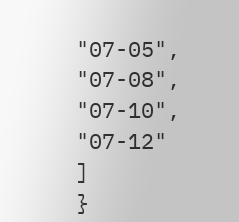"07-05",
"07-08",
"07-10",
"07-12"
]
}